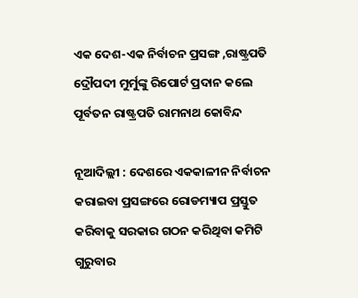ଏକ ଦେଶ-ଏକ ନିର୍ବାଚନ ପ୍ରସଙ୍ଗ ,ରାଷ୍ଟ୍ରପତି ଦ୍ରୌପଦୀ ମୁର୍ମୁଙ୍କୁ ରିପୋର୍ଟ ପ୍ରଦାନ କଲେ ପୂର୍ବତନ ରାଷ୍ଟ୍ରପତି ରାମନାଥ କୋବିନ୍ଦ

ନୂଆଦିଲ୍ଲୀ : ଦେଶରେ ଏକକାଳୀନ ନିର୍ବାଚନ କରାଇବା ପ୍ରସଙ୍ଗରେ ରୋଡମ୍ୟାପ ପ୍ରସ୍ତୁତ କରିବାକୁ ସରକାର ଗଠନ କରିଥିବା କମିଟି ଗୁରୁବାର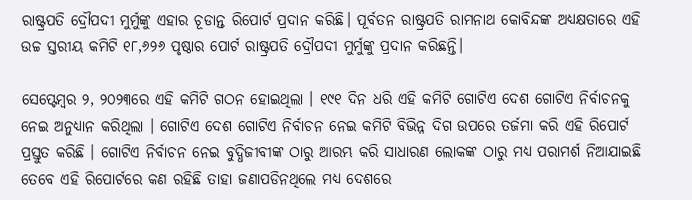ରାଷ୍ଟ୍ରପତି ଦ୍ରୌପଦୀ ମୁର୍ମୁଙ୍କୁ ଏହାର ଚୂଡାନ୍ତ ରିପୋର୍ଟ ପ୍ରଦାନ କରିଛି। ପୂର୍ବତନ ରାଷ୍ଟ୍ରପତି ରାମନାଥ କୋବିନ୍ଦଙ୍କ ଅଧ୍ୟକ୍ଷତାରେ ଏହି ଉଚ୍ଚ ସ୍ତରୀୟ କମିଟି ୧୮,୬୨୬ ପୃଷ୍ଠାର ପୋର୍ଟ ରାଷ୍ଟ୍ରପତି ଦ୍ରୌପଦୀ ମୁର୍ମୁଙ୍କୁ ପ୍ରଦାନ କରିଛନ୍ତି।

ସେପ୍ଟେମ୍ବର ୨, ୨୦୨୩ରେ ଏହି କମିଟି ଗଠନ ହୋଇଥିଲା । ୧୯୧ ଦିନ ଧରି ଏହି କମିଟି ଗୋଟିଏ ଦେଶ ଗୋଟିଏ ନିର୍ବାଚନକୁ ନେଇ ଅନୁଧ୍ୟାନ କରିଥିଲା । ଗୋଟିଏ ଦେଶ ଗୋଟିଏ ନିର୍ବାଚନ ନେଇ କମିଟି ବିଭିନ୍ନ ଦିଗ ଉପରେ ତର୍ଜମା କରି ଏହି ରିପୋର୍ଟ ପ୍ରସ୍ତୁତ କରିଛି । ଗୋଟିଏ ନିର୍ବାଚନ ନେଇ ବୁଦ୍ଧିଜୀବୀଙ୍କ ଠାରୁ ଆରମ୍ଭ କରି ସାଧାରଣ ଲୋକଙ୍କ ଠାରୁ ମଧ୍ୟ ପରାମର୍ଶ ନିଆଯାଇଛି ତେବେ ଏହି ରିପୋର୍ଟରେ କଣ ରହିଛି ତାହା ଜଣାପଡିନଥିଲେ ମଧ୍ୟ ଦେଶରେ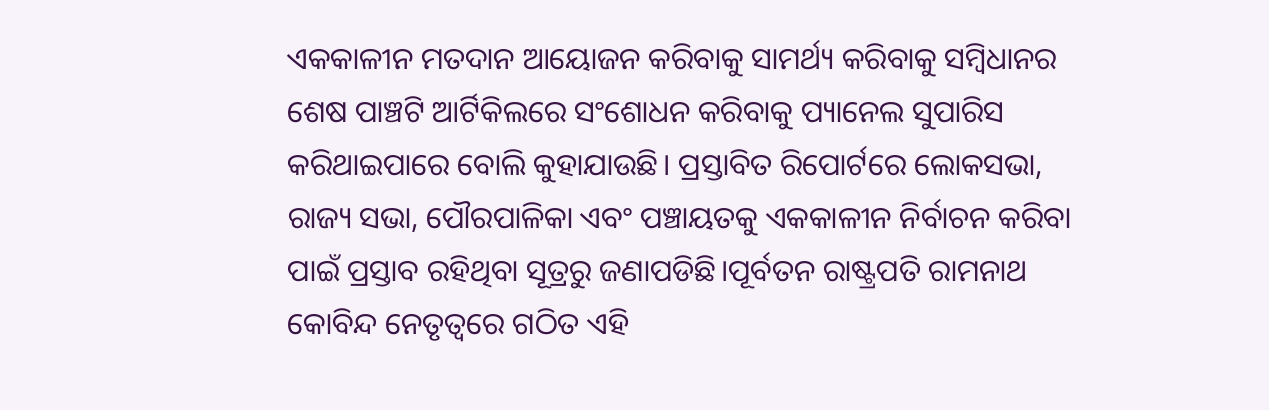ଏକକାଳୀନ ମତଦାନ ଆୟୋଜନ କରିବାକୁ ସାମର୍ଥ୍ୟ କରିବାକୁ ସମ୍ବିଧାନର ଶେଷ ପାଞ୍ଚଟି ଆର୍ଟିକିଲରେ ସଂଶୋଧନ କରିବାକୁ ପ୍ୟାନେଲ ସୁପାରିସ କରିଥାଇପାରେ ବୋଲି କୁହାଯାଉଛି। ପ୍ରସ୍ତାବିତ ରିପୋର୍ଟରେ ଲୋକସଭା, ରାଜ୍ୟ ସଭା, ପୌରପାଳିକା ଏବଂ ପଞ୍ଚାୟତକୁ ଏକକାଳୀନ ନିର୍ବାଚନ କରିବା ପାଇଁ ପ୍ରସ୍ତାବ ରହିଥିବା ସୂତ୍ରରୁ ଜଣାପଡିଛି।ପୂର୍ବତନ ରାଷ୍ଟ୍ରପତି ରାମନାଥ କୋବିନ୍ଦ ନେତୃତ୍ୱରେ ଗଠିତ ଏହି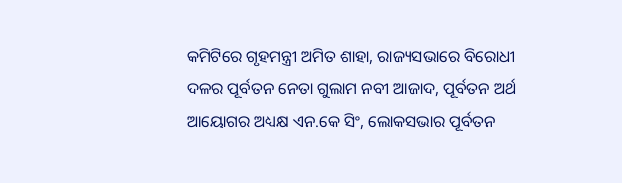କମିଟିରେ ଗୃହମନ୍ତ୍ରୀ ଅମିତ ଶାହା, ରାଜ୍ୟସଭାରେ ବିରୋଧୀ ଦଳର ପୂର୍ବତନ ନେତା ଗୁଲାମ ନବୀ ଆଜାଦ, ପୂର୍ବତନ ଅର୍ଥ ଆୟୋଗର ଅଧ୍ୟକ୍ଷ ଏନ.କେ ସିଂ, ଲୋକସଭାର ପୂର୍ବତନ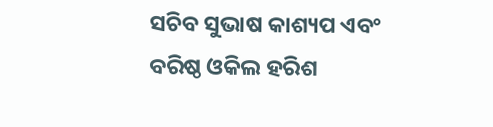ସଚିବ ସୁଭାଷ କାଶ୍ୟପ ଏବଂ ବରିଷ୍ଠ ଓକିଲ ହରିଶ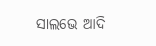ସାଲଭେ ଆଦି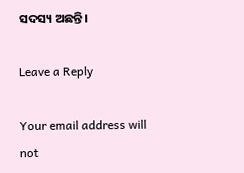ସଦସ୍ୟ ଅଛନ୍ତି।

Leave a Reply

Your email address will not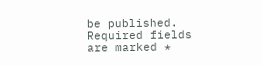be published. Required fields are marked *